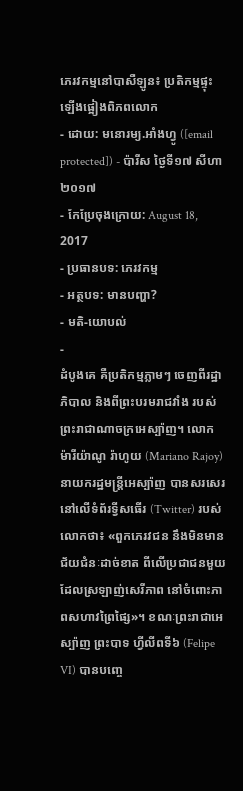ភេរវកម្មនៅបាសឺឡូន៖ ប្រតិកម្មផ្ទុះឡើងផ្អៀងពិភពលោក
- ដោយ: មនោរម្យ.អាំងហ្វូ ([email protected]) - ប៉ារីស ថ្ងៃទី១៧ សីហា ២០១៧
- កែប្រែចុងក្រោយ: August 18, 2017
- ប្រធានបទ: ភេរវកម្ម
- អត្ថបទ: មានបញ្ហា?
- មតិ-យោបល់
-
ដំបូងគេ គឺប្រតិកម្មភ្លាមៗ ចេញពីរដ្ឋាភិបាល និងពីព្រះបរមរាជវាំង របស់ព្រះរាជាណាចក្រអេស្ប៉ាញ។ លោក ម៉ារីយ៉ាណូ រ៉ាហូយ (Mariano Rajoy) នាយករដ្ឋមន្ត្រីអេស្ប៉ាញ បានសរសេរនៅលើទំព័រទ្វីសធើរ (Twitter) របស់លោកថា៖ «ពួកភេរវជន នឹងមិនមានជ័យជំនៈដាច់ខាត ពីលើប្រជាជនមួយ ដែលស្រឡាញ់សេរីភាព នៅចំពោះភាពសហាវព្រៃផ្សៃ»។ ខណៈព្រះរាជាអេស្ប៉ាញ ព្រះបាទ ហ្វីលីពទី៦ (Felipe VI) បានបញ្ចេ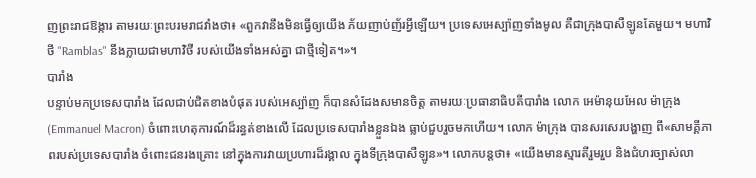ញព្រះរាជឱង្ការ តាមរយៈព្រះបរមរាជវាំងថា៖ «ពួកវានឹងមិនធ្វើឲ្យយើង ភ័យញាប់ញ័រអ្វីឡើយ។ ប្រទេសអេស្ប៉ាញទាំងមូល គឺជាក្រុងបាសឺឡូនតែមួយ។ មហាវិថី "Ramblas" នឹងក្លាយជាមហាវិថី របស់យើងទាំងអស់គ្នា ជាថ្មីទៀត។»។
បារាំង
បន្ទាប់មកប្រទេសបារាំង ដែលជាប់ជិតខាងបំផុត របស់អេស្ប៉ាញ ក៏បានសំដែងសមានចិត្ត តាមរយៈប្រធានាធិបតីបារាំង លោក អេម៉ានុយអែល ម៉ាក្រុង (Emmanuel Macron) ចំពោះហេតុការណ៍ដ៏រន្ធត់ខាងលើ ដែលប្រទេសបារាំងខ្លួនឯង ធ្លាប់ជួបរួចមកហើយ។ លោក ម៉ាក្រុង បានសរសេរបង្ហាញ ពី«សាមគ្គីភាពរបស់ប្រទេសបារាំង ចំពោះជនរងគ្រោះ នៅក្នុងការវាយប្រហារដ៏រង្គាល ក្នុងទីក្រុងបាសឺឡូន»។ លោកបន្តថា៖ «យើងមានស្មារតីរួមរួប និងជំហរច្បាស់លា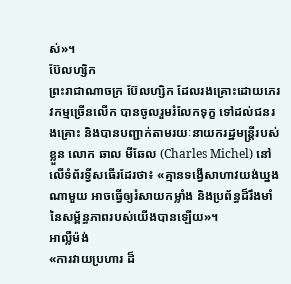ស់»។
ប៊ែលហ្សិក
ព្រះរាជាណាចក្រ ប៊ែលហ្សិក ដែលរងគ្រោះដោយភេរវកម្មច្រើនលើក បានចូលរួមរំលែកទុក្ខ ទៅដល់ជនរងគ្រោះ និងបានបញ្ជាក់តាមរយៈនាយករដ្ឋមន្ត្រីរបស់ខ្លួន លោក ឆាល មីឆែល (Charles Michel) នៅលើទំព័រទ្វីសធើរដែរថា៖ «គ្មានទង្វើសាហាវយង់ឃ្នងណាមួយ អាចធ្វើឲ្យរំសាយកម្លាំង និងប្រព័ន្ធដ៏រឹងមាំ នៃសម្ព័ន្ធភាពរបស់យើងបានឡើយ»។
អាល្លឺម៉ង់
«ការវាយប្រហារ ដ៏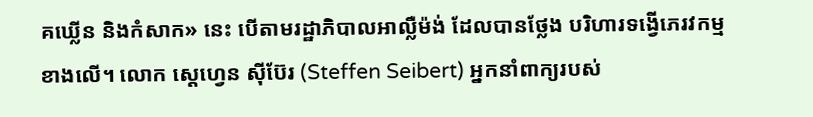គឃ្លើន និងកំសាក» នេះ បើតាមរដ្ឋាភិបាលអាល្លឺម៉ង់ ដែលបានថ្លែង បរិហារទង្វើភេរវកម្មខាងលើ។ លោក ស្ដេហ្វេន ស៊ីប៊ែរ (Steffen Seibert) អ្នកនាំពាក្យរបស់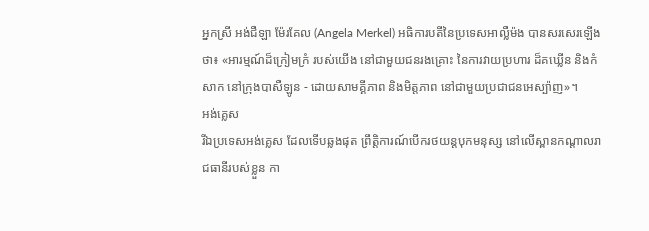អ្នកស្រី អង់ជឺឡា ម៉ែរគែល (Angela Merkel) អធិការបតីនៃប្រទេសអាល្លឺម៉ង បានសរសេរឡើងថា៖ «អារម្មណ៍ដ៏ក្រៀមក្រំ របស់យើង នៅជាមួយជនរងគ្រោះ នៃការវាយប្រហារ ដ៏គឃ្លើន និងកំសាក នៅក្រុងបាសឺឡូន - ដោយសាមគ្គីភាព និងមិត្តភាព នៅជាមួយប្រជាជនអេស្ប៉ាញ»។
អង់គ្លេស
រីឯប្រទេសអង់គ្លេស ដែលទើបឆ្លងផុត ព្រឹត្តិការណ៍បើករថយន្ដបុកមនុស្ស នៅលើស្ពានកណ្ដាលរាជធានីរបស់ខ្លួន កា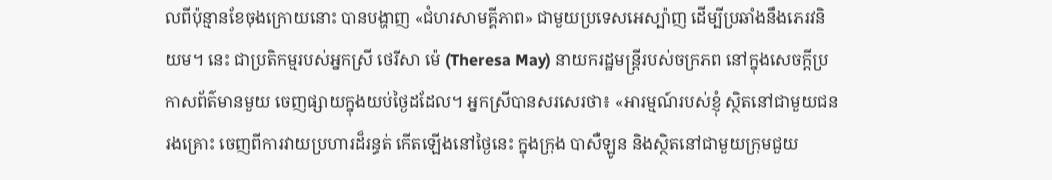លពីប៉ុន្មានខែចុងក្រោយនោះ បានបង្ហាញ «ជំហរសាមគ្គីភាព» ជាមួយប្រទេសអេស្ប៉ាញ ដើម្បីប្រឆាំងនឹងភេរវនិយម។ នេះ ជាប្រតិកម្មរបស់អ្នកស្រី ថេរីសា ម៉េ (Theresa May) នាយករដ្ឋមន្ត្រីរបស់ចក្រភព នៅក្នុងសេចក្ដីប្រកាសព័ត៌មានមួយ ចេញផ្សាយក្នុងយប់ថ្ងៃដដែល។ អ្នកស្រីបានសរសេរថា៖ «អារម្មណ៍របស់ខ្ញុំ ស្ថិតនៅជាមួយជនរងគ្រោះ ចេញពីការវាយប្រហារដ៏រន្ធត់ កើតឡើងនៅថ្ងៃនេះ ក្នុងក្រុង បាសឺឡូន និងស្ថិតនៅជាមួយក្រុមជួយ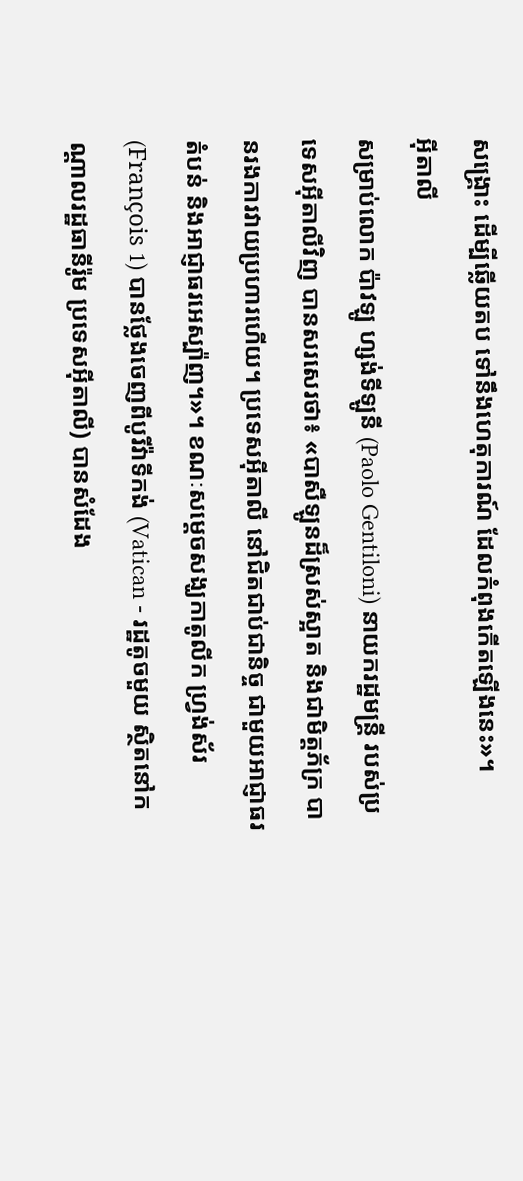សង្គ្រោះ ដើម្បីឆ្លើយតប ទៅនឹងហេតុការណ៍ ដែលកំពុងកើតឡើងនេះ»។
អ៊ីតាលី
សម្រាប់លោក ប៉ាវឡូ ហ្សង់ទីឡូនី (Paolo Gentiloni) នាយករដ្ឋមន្ត្រី របស់ប្រទេសអ៊ីតាលីវិញ បានសរសេរថា៖ «បាសឺឡូនដ៏ស្រស់ស្អាត និងជាមិត្តភ័ក្រ បានរងការវាយប្រហារហើយ។ ប្រទេសអ៊ីតាលី នៅជិតជាប់ជានិច្ច ជាមួយអាជ្ញាធរតំបន់ និងអាជ្ញាធរអេស្ប៉ាញ។»។ ខណៈសម្ដេចសង្ឃកាតូលីក ហ្វ្រង់ស័រ (François 1) បានថ្លែងចេញពីបូរីវ៉ាទីកង់ (Vatican - រដ្ឋតូចមួយ ស្ថិតនៅកណ្ដាលរដ្ឋធានីរ៉ូម ប្រទេសអ៊ីតាលី) បានសំដែង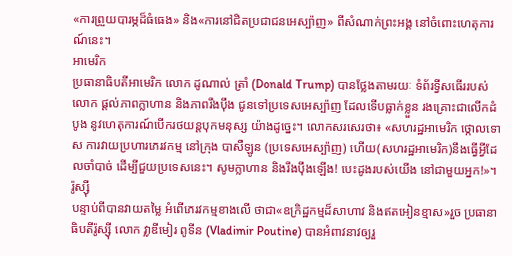«ការព្រួយបារម្ភដ៏ធំធេង» និង«ការនៅជិតប្រជាជនអេស្ប៉ាញ» ពីសំណាក់ព្រះអង្គ នៅចំពោះហេតុការណ៍នេះ។
អាមេរិក
ប្រធានាធិបតីអាមេរិក លោក ដូណាល់ ត្រាំ (Donald Trump) បានថ្លែងតាមរយៈ ទំព័រទ្វីសធើររបស់លោក ផ្ដល់ភាពក្លាហាន និងភាពរឹងប៉ឹង ជូនទៅប្រទេសអេស្ប៉ាញ ដែលទើបធ្លាក់ខ្លួន រងគ្រោះជាលើកដំបូង នូវហេតុការណ៍បើករថយន្ដបុកមនុស្ស យ៉ាងដូច្នេះ។ លោកសរសេរថា៖ «សហរដ្ឋអាមេរិក ថ្កោលទោស ការវាយប្រហារភេរវកម្ម នៅក្រុង បាសឺឡូន (ប្រទេសអេស្ប៉ាញ) ហើយ(សហរដ្ឋអាមេរិក)នឹងធ្វើអ្វីដែលចាំបាច់ ដើម្បីជួយប្រទេសនេះ។ សូមក្លាហាន និងរឹងប៉ឹងឡើង! បេះដូងរបស់យើង នៅជាមួយអ្នក!»។
រ៉ូស្ស៊ី
បន្ទាប់ពីបានវាយតម្លៃ អំពើភេរវកម្មខាងលើ ថាជា«ឧក្រិដ្ឋកម្មដ៏សាហាវ និងឥតអៀនខ្មាស»រួច ប្រធានាធិបតីរ៉ូស្ស៊ី លោក វ្លាឌីមៀរ ពូទីន (Vladimir Poutine) បានអំពាវនាវឲ្យរួ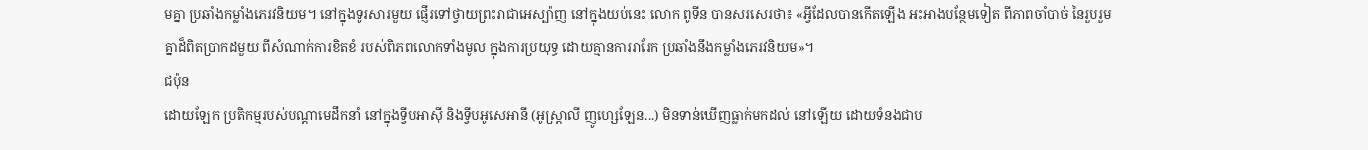មគ្នា ប្រឆាំងកម្លាំងភេរវនិយម។ នៅក្នុងទូរសារមួយ ផ្ញើរទៅថ្វាយព្រះរាជាអេស្ប៉ាញ នៅក្នុងយប់នេះ លោក ពូទីន បានសរសេរថា៖ «អ្វីដែលបានកើតឡើង អះអាងបន្ថែមទៀត ពីភាពចាំបាច់ នៃរួបរួមគ្នាដ៏ពិតប្រាកដមួយ ពីសំណាក់ការខិតខំ របស់ពិភពលោកទាំងមូល ក្នុងការប្រយុទ្ធ ដោយគ្មានការរារែក ប្រឆាំងនឹងកម្លាំងភេរវនិយម»។
ជប៉ុន
ដោយឡែក ប្រតិកម្មរបស់បណ្ដាមេដឹកនាំ នៅក្នុងទ្វីបអាស៊ី និងទ្វីបអូសេអានី (អូស្ត្រាលី ញូហ្សេឡែន...) មិនទាន់ឃើញធ្លាក់មកដល់ នៅឡើយ ដោយទំនងជាប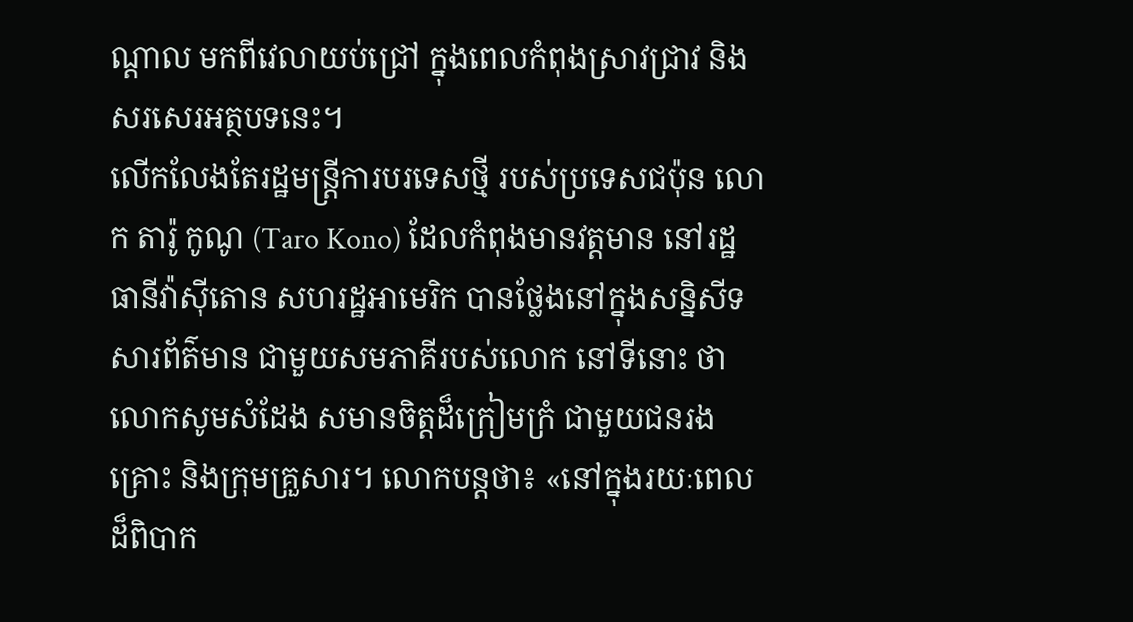ណ្ដាល មកពីវេលាយប់ជ្រៅ ក្នុងពេលកំពុងស្រាវជ្រាវ និងសរសេរអត្ថបទនេះ។
លើកលែងតែរដ្ឋមន្ត្រីការបរទេសថ្មី របស់ប្រទេសជប៉ុន លោក តារ៉ូ កូណូ (Taro Kono) ដែលកំពុងមានវត្តមាន នៅរដ្ឋធានីវ៉ាស៊ីតោន សហរដ្ឋអាមេរិក បានថ្លែងនៅក្នុងសន្និសីទសារព័ត៌មាន ជាមួយសមភាគីរបស់លោក នៅទីនោះ ថាលោកសូមសំដែង សមានចិត្តដ៏ក្រៀមក្រំ ជាមួយជនរងគ្រោះ និងក្រុមគ្រួសារ។ លោកបន្តថា៖ «នៅក្នុងរយៈពេល ដ៏ពិបាក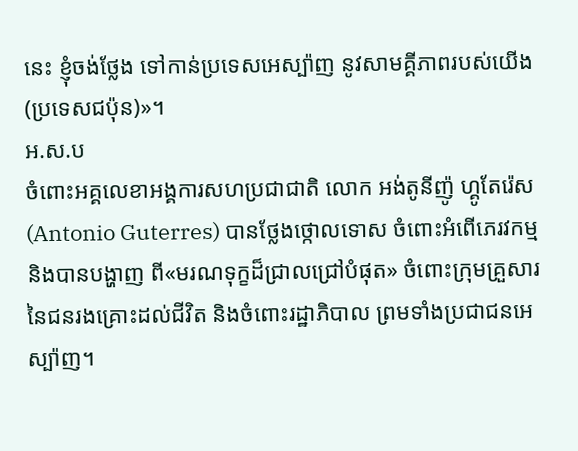នេះ ខ្ញុំចង់ថ្លែង ទៅកាន់ប្រទេសអេស្ប៉ាញ នូវសាមគ្គីភាពរបស់យើង (ប្រទេសជប៉ុន)»។
អ.ស.ប
ចំពោះអគ្គលេខាអង្គការសហប្រជាជាតិ លោក អង់តូនីញ៉ូ ហ្គូតែរ៉េស (Antonio Guterres) បានថ្លែងថ្កោលទោស ចំពោះអំពើភេរវកម្ម និងបានបង្ហាញ ពី«មរណទុក្ខដ៏ជ្រាលជ្រៅបំផុត» ចំពោះក្រុមគ្រួសារ នៃជនរងគ្រោះដល់ជីវិត និងចំពោះរដ្ឋាភិបាល ព្រមទាំងប្រជាជនអេស្ប៉ាញ។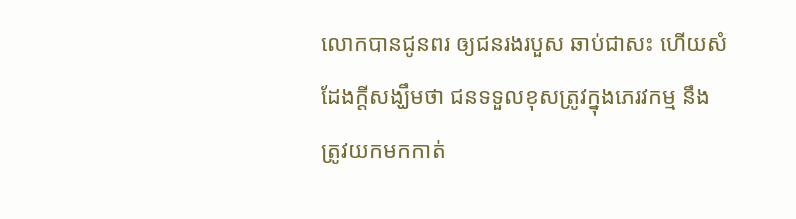លោកបានជូនពរ ឲ្យជនរងរបួស ឆាប់ជាសះ ហើយសំដែងក្ដីសង្ឃឹមថា ជនទទួលខុសត្រូវក្នុងភេរវកម្ម នឹងត្រូវយកមកកាត់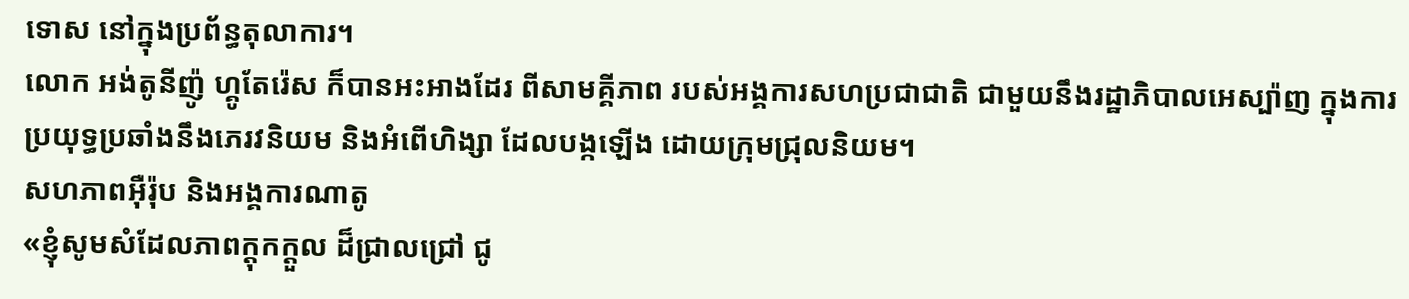ទោស នៅក្នុងប្រព័ន្ធតុលាការ។
លោក អង់តូនីញ៉ូ ហ្គូតែរ៉េស ក៏បានអះអាងដែរ ពីសាមគ្គីភាព របស់អង្គការសហប្រជាជាតិ ជាមួយនឹងរដ្ឋាភិបាលអេស្ប៉ាញ ក្នុងការប្រយុទ្ធប្រឆាំងនឹងភេរវនិយម និងអំពើហិង្សា ដែលបង្កឡើង ដោយក្រុមជ្រុលនិយម។
សហភាពអ៊ឺរ៉ុប និងអង្គការណាតូ
«ខ្ញុំសូមសំដែលភាពក្ដុកក្ដួល ដ៏ជ្រាលជ្រៅ ជូ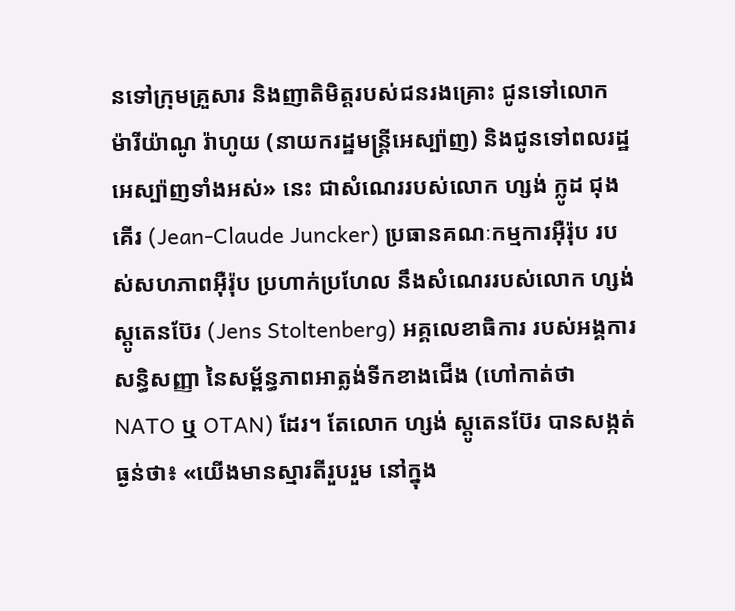នទៅក្រុមគ្រួសារ និងញាតិមិត្តរបស់ជនរងគ្រោះ ជូនទៅលោក ម៉ារីយ៉ាណូ រ៉ាហូយ (នាយករដ្ឋមន្ត្រីអេស្ប៉ាញ) និងជូនទៅពលរដ្ឋអេស្ប៉ាញទាំងអស់» នេះ ជាសំណេររបស់លោក ហ្សង់ ក្លូដ ជុងគើរ (Jean-Claude Juncker) ប្រធានគណៈកម្មការអ៊ឺរ៉ុប របស់សហភាពអ៊ឺរ៉ុប ប្រហាក់ប្រហែល នឹងសំណេររបស់លោក ហ្សង់ ស្ដូតេនប៊ែរ (Jens Stoltenberg) អគ្គលេខាធិការ របស់អង្គការសន្ធិសញ្ញា នៃសម្ព័ន្ធភាពអាត្លង់ទីកខាងជើង (ហៅកាត់ថា NATO ឬ OTAN) ដែរ។ តែលោក ហ្សង់ ស្តូតេនប៊ែរ បានសង្កត់ធ្ងន់ថា៖ «យើងមានស្មារតីរួបរួម នៅក្នុង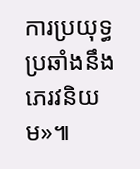ការប្រយុទ្ធ ប្រឆាំងនឹងភេរវនិយម»៕